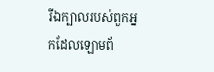រីឯក្បាលរបស់ពួកអ្នកដែលឡោមព័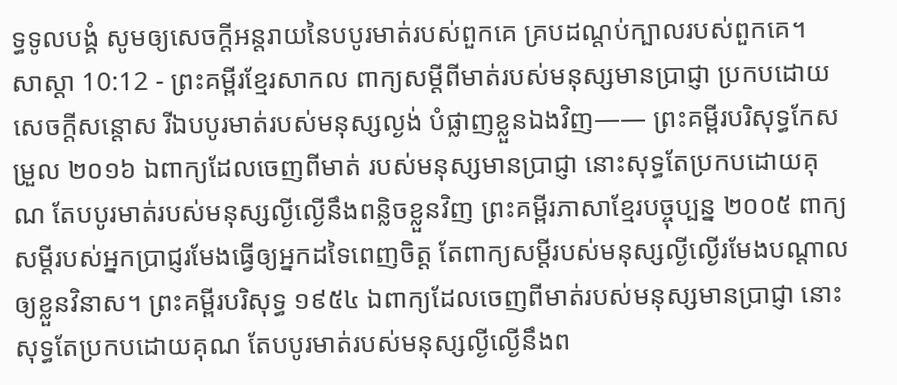ទ្ធទូលបង្គំ សូមឲ្យសេចក្ដីអន្តរាយនៃបបូរមាត់របស់ពួកគេ គ្របដណ្ដប់ក្បាលរបស់ពួកគេ។
សាស្តា 10:12 - ព្រះគម្ពីរខ្មែរសាកល ពាក្យសម្ដីពីមាត់របស់មនុស្សមានប្រាជ្ញា ប្រកបដោយសេចក្ដីសន្ដោស រីឯបបូរមាត់របស់មនុស្សល្ងង់ បំផ្លាញខ្លួនឯងវិញ—— ព្រះគម្ពីរបរិសុទ្ធកែសម្រួល ២០១៦ ឯពាក្យដែលចេញពីមាត់ របស់មនុស្សមានប្រាជ្ញា នោះសុទ្ធតែប្រកបដោយគុណ តែបបូរមាត់របស់មនុស្សល្ងីល្ងើនឹងពន្លិចខ្លួនវិញ ព្រះគម្ពីរភាសាខ្មែរបច្ចុប្បន្ន ២០០៥ ពាក្យសម្ដីរបស់អ្នកប្រាជ្ញរមែងធ្វើឲ្យអ្នកដទៃពេញចិត្ត តែពាក្យសម្ដីរបស់មនុស្សល្ងីល្ងើរមែងបណ្ដាលឲ្យខ្លួនវិនាស។ ព្រះគម្ពីរបរិសុទ្ធ ១៩៥៤ ឯពាក្យដែលចេញពីមាត់របស់មនុស្សមានប្រាជ្ញា នោះសុទ្ធតែប្រកបដោយគុណ តែបបូរមាត់របស់មនុស្សល្ងីល្ងើនឹងព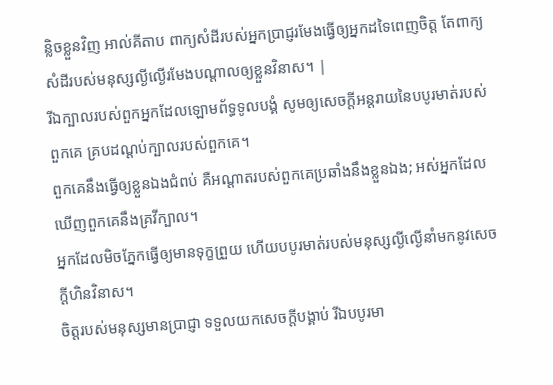ន្លិចខ្លួនវិញ អាល់គីតាប ពាក្យសំដីរបស់អ្នកប្រាជ្ញរមែងធ្វើឲ្យអ្នកដទៃពេញចិត្ត តែពាក្យសំដីរបស់មនុស្សល្ងីល្ងើរមែងបណ្ដាលឲ្យខ្លួនវិនាស។ |
រីឯក្បាលរបស់ពួកអ្នកដែលឡោមព័ទ្ធទូលបង្គំ សូមឲ្យសេចក្ដីអន្តរាយនៃបបូរមាត់របស់ពួកគេ គ្របដណ្ដប់ក្បាលរបស់ពួកគេ។
ពួកគេនឹងធ្វើឲ្យខ្លួនឯងជំពប់ គឺអណ្ដាតរបស់ពួកគេប្រឆាំងនឹងខ្លួនឯង; អស់អ្នកដែលឃើញពួកគេនឹងគ្រវីក្បាល។
អ្នកដែលមិចភ្នែកធ្វើឲ្យមានទុក្ខព្រួយ ហើយបបូរមាត់របស់មនុស្សល្ងីល្ងើនាំមកនូវសេចក្ដីហិនវិនាស។
ចិត្តរបស់មនុស្សមានប្រាជ្ញា ទទួលយកសេចក្ដីបង្គាប់ រីឯបបូរមា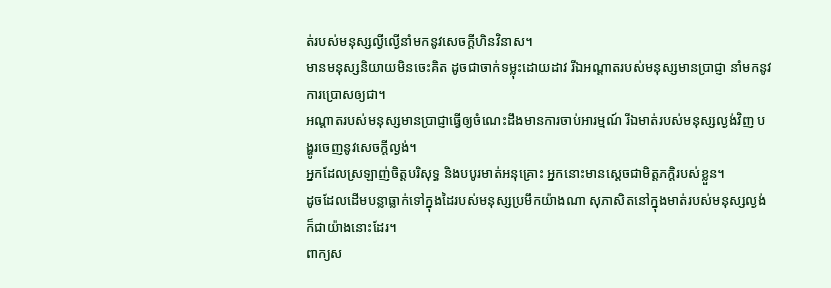ត់របស់មនុស្សល្ងីល្ងើនាំមកនូវសេចក្ដីហិនវិនាស។
មានមនុស្សនិយាយមិនចេះគិត ដូចជាចាក់ទម្លុះដោយដាវ រីឯអណ្ដាតរបស់មនុស្សមានប្រាជ្ញា នាំមកនូវការប្រោសឲ្យជា។
អណ្ដាតរបស់មនុស្សមានប្រាជ្ញាធ្វើឲ្យចំណេះដឹងមានការចាប់អារម្មណ៍ រីឯមាត់របស់មនុស្សល្ងង់វិញ បង្ហូរចេញនូវសេចក្ដីល្ងង់។
អ្នកដែលស្រឡាញ់ចិត្តបរិសុទ្ធ និងបបូរមាត់អនុគ្រោះ អ្នកនោះមានស្ដេចជាមិត្តភក្ដិរបស់ខ្លួន។
ដូចដែលដើមបន្លាធ្លាក់ទៅក្នុងដៃរបស់មនុស្សប្រមឹកយ៉ាងណា សុភាសិតនៅក្នុងមាត់របស់មនុស្សល្ងង់ក៏ជាយ៉ាងនោះដែរ។
ពាក្យស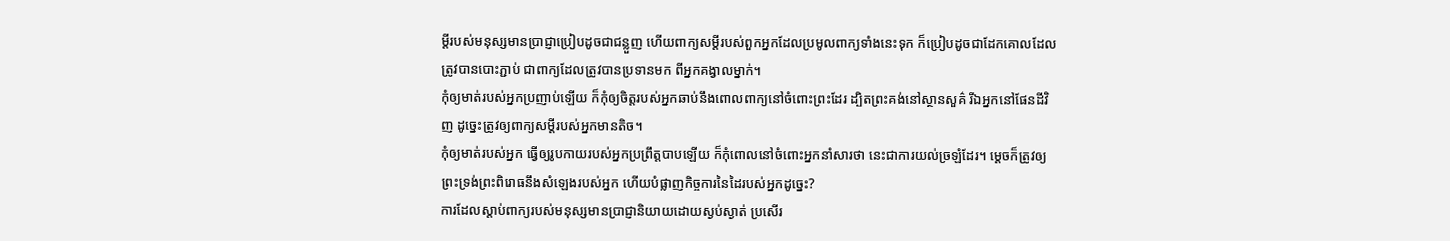ម្ដីរបស់មនុស្សមានប្រាជ្ញាប្រៀបដូចជាជន្លួញ ហើយពាក្យសម្ដីរបស់ពួកអ្នកដែលប្រមូលពាក្យទាំងនេះទុក ក៏ប្រៀបដូចជាដែកគោលដែលត្រូវបានបោះភ្ជាប់ ជាពាក្យដែលត្រូវបានប្រទានមក ពីអ្នកគង្វាលម្នាក់។
កុំឲ្យមាត់របស់អ្នកប្រញាប់ឡើយ ក៏កុំឲ្យចិត្តរបស់អ្នកឆាប់នឹងពោលពាក្យនៅចំពោះព្រះដែរ ដ្បិតព្រះគង់នៅស្ថានសួគ៌ រីឯអ្នកនៅផែនដីវិញ ដូច្នេះត្រូវឲ្យពាក្យសម្ដីរបស់អ្នកមានតិច។
កុំឲ្យមាត់របស់អ្នក ធ្វើឲ្យរូបកាយរបស់អ្នកប្រព្រឹត្តបាបឡើយ ក៏កុំពោលនៅចំពោះអ្នកនាំសារថា នេះជាការយល់ច្រឡំដែរ។ ម្ដេចក៏ត្រូវឲ្យព្រះទ្រង់ព្រះពិរោធនឹងសំឡេងរបស់អ្នក ហើយបំផ្លាញកិច្ចការនៃដៃរបស់អ្នកដូច្នេះ?
ការដែលស្ដាប់ពាក្យរបស់មនុស្សមានប្រាជ្ញានិយាយដោយស្ងប់ស្ងាត់ ប្រសើរ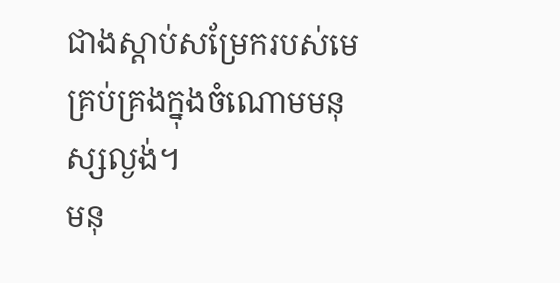ជាងស្ដាប់សម្រែករបស់មេគ្រប់គ្រងក្នុងចំណោមមនុស្សល្ងង់។
មនុ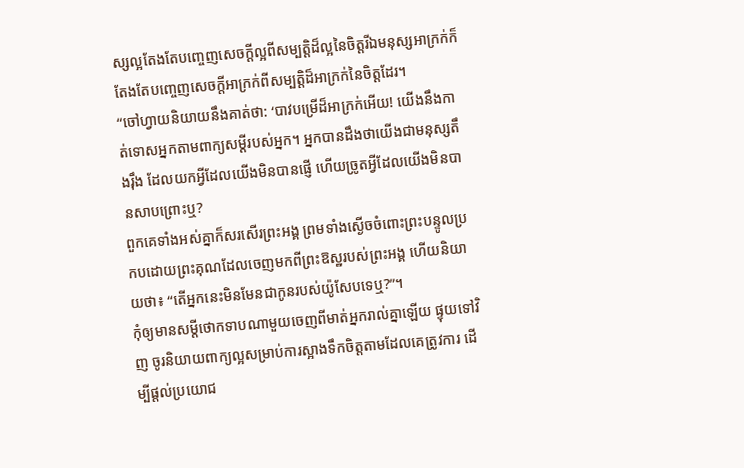ស្សល្អតែងតែបញ្ចេញសេចក្ដីល្អពីសម្បត្តិដ៏ល្អនៃចិត្តរីឯមនុស្សអាក្រក់ក៏តែងតែបញ្ចេញសេចក្ដីអាក្រក់ពីសម្បត្តិដ៏អាក្រក់នៃចិត្តដែរ។
“ចៅហ្វាយនិយាយនឹងគាត់ថា: ‘បាវបម្រើដ៏អាក្រក់អើយ! យើងនឹងកាត់ទោសអ្នកតាមពាក្យសម្ដីរបស់អ្នក។ អ្នកបានដឹងថាយើងជាមនុស្សតឹងរ៉ឹង ដែលយកអ្វីដែលយើងមិនបានផ្ញើ ហើយច្រូតអ្វីដែលយើងមិនបានសាបព្រោះឬ?
ពួកគេទាំងអស់គ្នាក៏សរសើរព្រះអង្គ ព្រមទាំងស្ងើចចំពោះព្រះបន្ទូលប្រកបដោយព្រះគុណដែលចេញមកពីព្រះឱស្ឋរបស់ព្រះអង្គ ហើយនិយាយថា៖ “តើអ្នកនេះមិនមែនជាកូនរបស់យ៉ូសែបទេឬ?”។
កុំឲ្យមានសម្ដីថោកទាបណាមួយចេញពីមាត់អ្នករាល់គ្នាឡើយ ផ្ទុយទៅវិញ ចូរនិយាយពាក្យល្អសម្រាប់ការស្អាងទឹកចិត្តតាមដែលគេត្រូវការ ដើម្បីផ្ដល់ប្រយោជ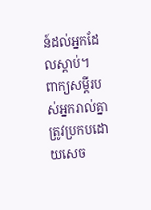ន៍ដល់អ្នកដែលស្ដាប់។
ពាក្យសម្ដីរបស់អ្នករាល់គ្នាត្រូវប្រកបដោយសេច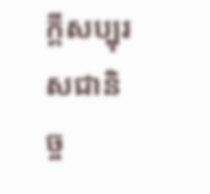ក្ដីសប្បុរសជានិច្ច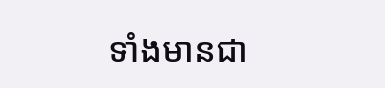ទាំងមានជា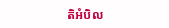តិអំបិល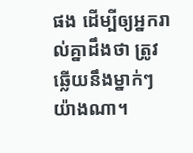ផង ដើម្បីឲ្យអ្នករាល់គ្នាដឹងថា ត្រូវឆ្លើយនឹងម្នាក់ៗយ៉ាងណា។